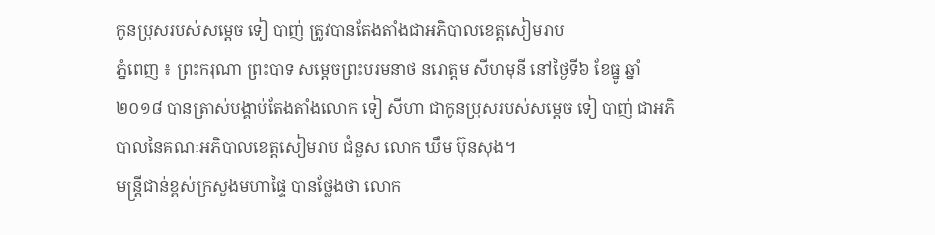កូនប្រុសរបស់សម្តេច ទៀ បាញ់ ត្រូវបានតែងតាំងជាអភិបាលខេត្តសៀមរាប
ភ្នំពេញ ៖ ព្រះករុណា ព្រះបាទ សម្ដេចព្រះបរមនាថ នរោត្តម សីហមុនី នៅថ្ងៃទី៦ ខែធ្នូ ឆ្នាំ២០១៨ បានត្រាស់បង្គាប់តែងតាំងលោក ទៀ សីហា ជាកូនប្រុសរបស់សម្តេច ទៀ បាញ់ ជាអភិបាលនៃគណៈអភិបាលខេត្តសៀមរាប ជំនួស លោក ឃឹម ប៊ុនសុង។
មន្ត្រីជាន់ខ្ពស់ក្រសួងមហាផ្ទៃ បានថ្លែងថា លោក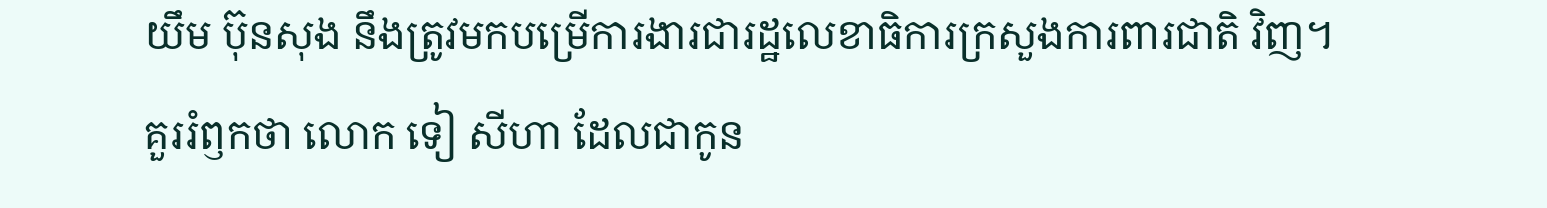យឹម ប៊ុនសុង នឹងត្រូវមកបម្រើការងារជារដ្ឋលេខាធិការក្រសួងការពារជាតិ វិញ។
គួររំឭកថា លោក ទៀ សីហា ដែលជាកូន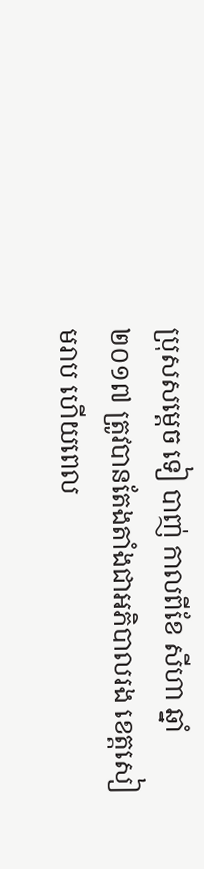ប្រុសសម្ដេច ទៀ បាញ់ កាលពីខែ សីហា ឆ្នាំ២០១៧ ត្រូវបានតែងតាំងជាអភិបាលរង ខេត្តសៀមរាប ហើយពេល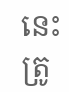នេះ ត្រូ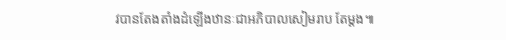វបានតែងតាំងដំឡើងឋានៈជាអភិបាលសៀមរាប តែម្តង៕